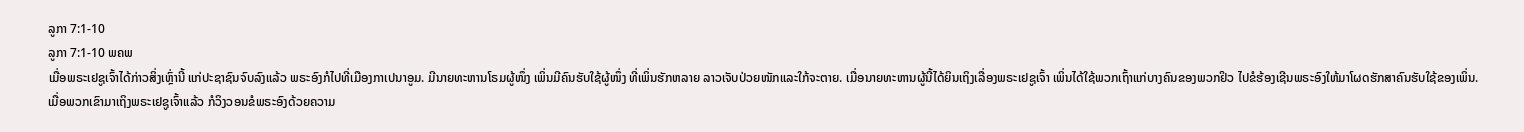ລູກາ 7:1-10
ລູກາ 7:1-10 ພຄພ
ເມື່ອພຣະເຢຊູເຈົ້າໄດ້ກ່າວສິ່ງເຫຼົ່ານີ້ ແກ່ປະຊາຊົນຈົບລົງແລ້ວ ພຣະອົງກໍໄປທີ່ເມືອງກາເປນາອູມ. ມີນາຍທະຫານໂຣມຜູ້ໜຶ່ງ ເພິ່ນມີຄົນຮັບໃຊ້ຜູ້ໜຶ່ງ ທີ່ເພິ່ນຮັກຫລາຍ ລາວເຈັບປ່ວຍໜັກແລະໃກ້ຈະຕາຍ. ເມື່ອນາຍທະຫານຜູ້ນີ້ໄດ້ຍິນເຖິງເລື່ອງພຣະເຢຊູເຈົ້າ ເພິ່ນໄດ້ໃຊ້ພວກເຖົ້າແກ່ບາງຄົນຂອງພວກຢິວ ໄປຂໍຮ້ອງເຊີນພຣະອົງໃຫ້ມາໂຜດຮັກສາຄົນຮັບໃຊ້ຂອງເພິ່ນ. ເມື່ອພວກເຂົາມາເຖິງພຣະເຢຊູເຈົ້າແລ້ວ ກໍວິງວອນຂໍພຣະອົງດ້ວຍຄວາມ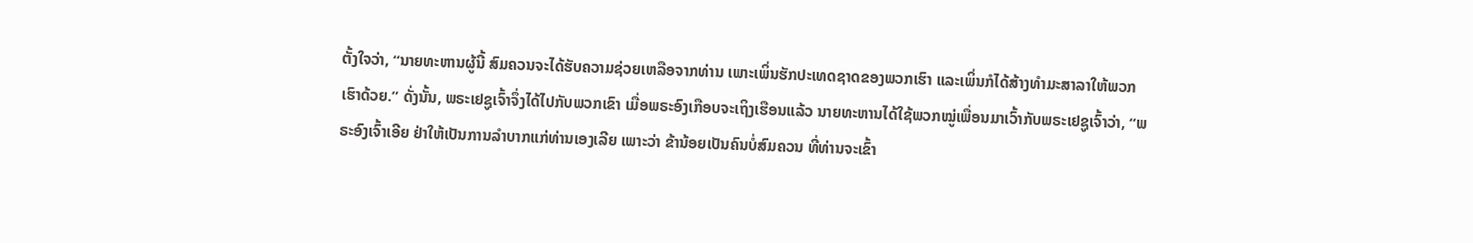ຕັ້ງໃຈວ່າ, “ນາຍທະຫານຜູ້ນີ້ ສົມຄວນຈະໄດ້ຮັບຄວາມຊ່ວຍເຫລືອຈາກທ່ານ ເພາະເພິ່ນຮັກປະເທດຊາດຂອງພວກເຮົາ ແລະເພິ່ນກໍໄດ້ສ້າງທຳມະສາລາໃຫ້ພວກເຮົາດ້ວຍ.” ດັ່ງນັ້ນ, ພຣະເຢຊູເຈົ້າຈຶ່ງໄດ້ໄປກັບພວກເຂົາ ເມື່ອພຣະອົງເກືອບຈະເຖິງເຮືອນແລ້ວ ນາຍທະຫານໄດ້ໃຊ້ພວກໝູ່ເພື່ອນມາເວົ້າກັບພຣະເຢຊູເຈົ້າວ່າ, “ພຣະອົງເຈົ້າເອີຍ ຢ່າໃຫ້ເປັນການລຳບາກແກ່ທ່ານເອງເລີຍ ເພາະວ່າ ຂ້ານ້ອຍເປັນຄົນບໍ່ສົມຄວນ ທີ່ທ່ານຈະເຂົ້າ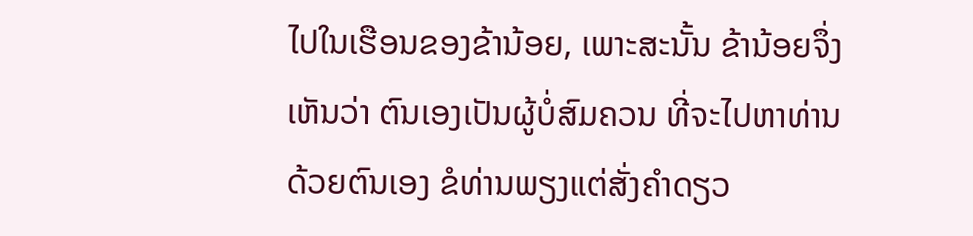ໄປໃນເຮືອນຂອງຂ້ານ້ອຍ, ເພາະສະນັ້ນ ຂ້ານ້ອຍຈຶ່ງເຫັນວ່າ ຕົນເອງເປັນຜູ້ບໍ່ສົມຄວນ ທີ່ຈະໄປຫາທ່ານດ້ວຍຕົນເອງ ຂໍທ່ານພຽງແຕ່ສັ່ງຄຳດຽວ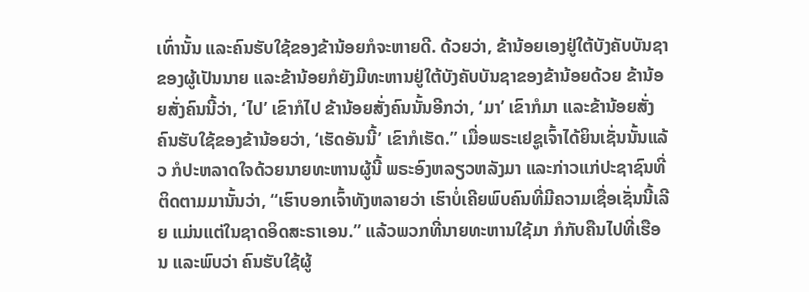ເທົ່ານັ້ນ ແລະຄົນຮັບໃຊ້ຂອງຂ້ານ້ອຍກໍຈະຫາຍດີ. ດ້ວຍວ່າ, ຂ້ານ້ອຍເອງຢູ່ໃຕ້ບັງຄັບບັນຊາຂອງຜູ້ເປັນນາຍ ແລະຂ້ານ້ອຍກໍຍັງມີທະຫານຢູ່ໃຕ້ບັງຄັບບັນຊາຂອງຂ້ານ້ອຍດ້ວຍ ຂ້ານ້ອຍສັ່ງຄົນນີ້ວ່າ, ‘ໄປ’ ເຂົາກໍໄປ ຂ້ານ້ອຍສັ່ງຄົນນັ້ນອີກວ່າ, ‘ມາ’ ເຂົາກໍມາ ແລະຂ້ານ້ອຍສັ່ງຄົນຮັບໃຊ້ຂອງຂ້ານ້ອຍວ່າ, ‘ເຮັດອັນນີ້’ ເຂົາກໍເຮັດ.” ເມື່ອພຣະເຢຊູເຈົ້າໄດ້ຍິນເຊັ່ນນັ້ນແລ້ວ ກໍປະຫລາດໃຈດ້ວຍນາຍທະຫານຜູ້ນີ້ ພຣະອົງຫລຽວຫລັງມາ ແລະກ່າວແກ່ປະຊາຊົນທີ່ຕິດຕາມມານັ້ນວ່າ, “ເຮົາບອກເຈົ້າທັງຫລາຍວ່າ ເຮົາບໍ່ເຄີຍພົບຄົນທີ່ມີຄວາມເຊື່ອເຊັ່ນນີ້ເລີຍ ແມ່ນແຕ່ໃນຊາດອິດສະຣາເອນ.” ແລ້ວພວກທີ່ນາຍທະຫານໃຊ້ມາ ກໍກັບຄືນໄປທີ່ເຮືອນ ແລະພົບວ່າ ຄົນຮັບໃຊ້ຜູ້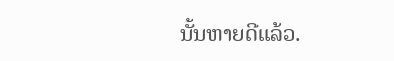ນັ້ນຫາຍດີແລ້ວ.